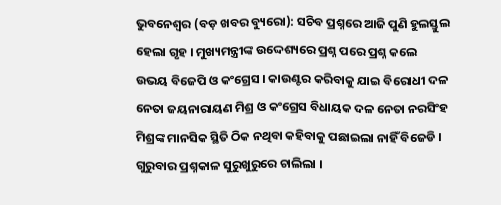ଭୁବନେଶ୍ୱର (ବଡ଼ ଖବର ବ୍ୟୁରୋ): ସଚିବ ପ୍ରଶ୍ନରେ ଆଜି ପୁଣି ହୁଲସ୍ତୁଲ ହେଲା ଗୃହ । ମୁଖ୍ୟମନ୍ତ୍ରୀଙ୍କ ଉଦ୍ଦେଶ୍ୟରେ ପ୍ରଶ୍ନ ପରେ ପ୍ରଶ୍ନ କଲେ ଉଭୟ ବିଜେପି ଓ କଂଗ୍ରେସ । କାଉଣ୍ଟର କରିବାକୁ ଯାଇ ବିରୋଧୀ ଦଳ ନେତା ଜୟନାରାୟଣ ମିଶ୍ର ଓ କଂଗ୍ରେସ ବିଧାୟକ ଦଳ ନେତା ନରସିଂହ ମିଶ୍ରଙ୍କ ମାନସିକ ସ୍ଥିତି ଠିକ ନଥିବା କହିବାକୁ ପଛାଇଲା ନାହିଁ ବିଜେଡି । ଗୁରୁବାର ପ୍ରଶ୍ନକାଳ ସୁରୁଖୁରୁରେ ଚାଲିଲା ।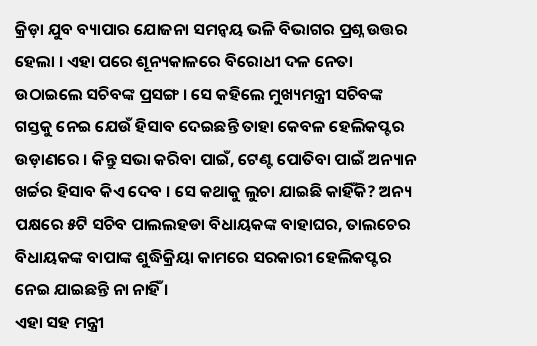କ୍ରିଡ଼ା ଯୁବ ବ୍ୟାପାର ଯୋଜନା ସମନ୍ୱୟ ଭଳି ବିଭାଗର ପ୍ରଶ୍ନ ଉତ୍ତର ହେଲା । ଏହା ପରେ ଶୂନ୍ୟକାଳରେ ବିରୋଧୀ ଦଳ ନେତା ଉଠାଇଲେ ସଚିବଙ୍କ ପ୍ରସଙ୍ଗ । ସେ କହିଲେ ମୁଖ୍ୟମନ୍ତ୍ରୀ ସଚିବଙ୍କ ଗସ୍ତକୁ ନେଇ ଯେଉଁ ହିସାବ ଦେଇଛନ୍ତି ତାହା କେବଳ ହେଲିକପ୍ଟର ଉଡ଼ାଣରେ । କିନ୍ତୁ ସଭା କରିବା ପାଇଁ, ଟେଣ୍ଟ ପୋତିବା ପାଇଁ ଅନ୍ୟାନ ଖର୍ଚ୍ଚର ହିସାବ କିଏ ଦେବ । ସେ କଥାକୁ ଲୁଚା ଯାଇଛି କାହିଁକି? ଅନ୍ୟ ପକ୍ଷରେ ୫ଟି ସଚିବ ପାଲଲହଡା ବିଧାୟକଙ୍କ ବାହାଘର, ତାଲଚେର ବିଧାୟକଙ୍କ ବାପାଙ୍କ ଶୁଦ୍ଧିକ୍ରିୟା କାମରେ ସରକାରୀ ହେଲିକପ୍ଟର ନେଇ ଯାଇଛନ୍ତି ନା ନାହିଁ ।
ଏହା ସହ ମନ୍ତ୍ରୀ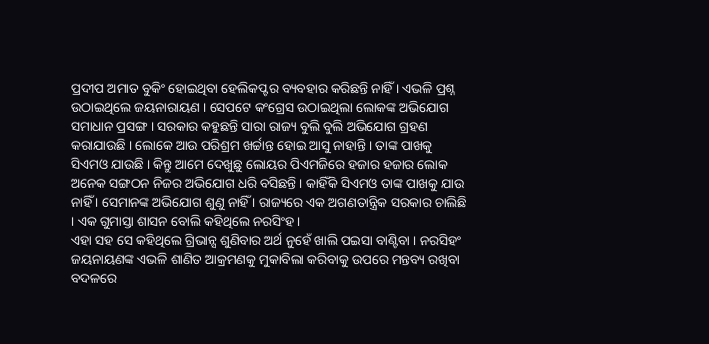ପ୍ରଦୀପ ଅମାତ ବୁକିଂ ହୋଇଥିବା ହେଲିକପ୍ଟର ବ୍ୟବହାର କରିଛନ୍ତି ନାହିଁ । ଏଭଳି ପ୍ରଶ୍ନ ଉଠାଇଥିଲେ ଜୟନାରାୟଣ । ସେପଟେ କଂଗ୍ରେସ ଉଠାଇଥିଲା ଲୋକଙ୍କ ଅଭିଯୋଗ ସମାଧାନ ପ୍ରସଙ୍ଗ । ସରକାର କହୁଛନ୍ତି ସାରା ରାଜ୍ୟ ବୁଲି ବୁଲି ଅଭିଯୋଗ ଗ୍ରହଣ କରାଯାଉଛି । ଲୋକେ ଆଉ ପରିଶ୍ରମ ଖର୍ଚ୍ଚାନ୍ତ ହୋଇ ଆସୁ ନାହାନ୍ତି । ତାଙ୍କ ପାଖକୁ ସିଏମଓ ଯାଉଛି । କିନ୍ତୁ ଆମେ ଦେଖୁଛୁ ଲୋୟର ପିଏମଜିରେ ହଜାର ହଜାର ଲୋକ ଅନେକ ସଙ୍ଗଠନ ନିଜର ଅଭିଯୋଗ ଧରି ବସିଛନ୍ତି । କାହିଁକି ସିଏମଓ ତାଙ୍କ ପାଖକୁ ଯାଉ ନାହିଁ । ସେମାନଙ୍କ ଅଭିଯୋଗ ଶୁଣୁ ନାହିଁ । ରାଜ୍ୟରେ ଏକ ଅଗଣତାନ୍ତ୍ରିକ ସରକାର ଚାଲିଛି । ଏକ ଗୁମାସ୍ତା ଶାସନ ବୋଲି କହିଥିଲେ ନରସିଂହ ।
ଏହା ସହ ସେ କହିଥିଲେ ଗ୍ରିଭାନ୍ସ ଶୁଣିବାର ଅର୍ଥ ନୁହେଁ ଖାଲି ପଇସା ବାଣ୍ଟିବା । ନରସିହଂ ଜୟନାୟଣଙ୍କ ଏଭଳି ଶାଣିତ ଆକ୍ରମଣକୁ ମୁକାବିଲା କରିବାକୁ ଉପରେ ମନ୍ତବ୍ୟ ରଖିବା ବଦଳରେ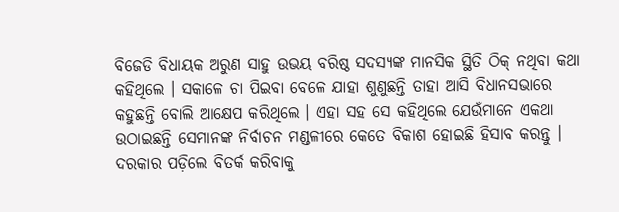ବିଜେଡି ବିଧାୟକ ଅରୁଣ ସାହୁ ଉଭୟ ବରିଷ୍ଠ ସଦସ୍ୟଙ୍କ ମାନସିକ ସ୍ଥିତି ଠିକ୍ ନଥିବା କଥା କହିଥିଲେ । ସକାଳେ ଚା ପିଇବା ବେଳେ ଯାହା ଶୁଣୁଛନ୍ତି ତାହା ଆସି ବିଧାନସଭାରେ କହୁଛନ୍ତି ବୋଲି ଆକ୍ଷେପ କରିଥିଲେ । ଏହା ସହ ସେ କହିଥିଲେ ଯେଉଁମାନେ ଏକଥା ଉଠାଇଛନ୍ତି ସେମାନଙ୍କ ନିର୍ବାଚନ ମଣ୍ଡଳୀରେ କେତେ ବିକାଶ ହୋଇଛି ହିସାବ କରନ୍ତୁ । ଦରକାର ପଡ଼ିଲେ ବିତର୍କ କରିବାକୁ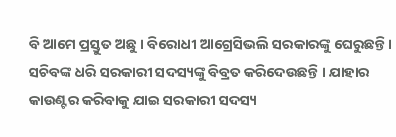ବି ଆମେ ପ୍ରସ୍ତୁତ ଅଛୁ । ବିରୋଧୀ ଆଗ୍ରେସିଭଲି ସରକାରଙ୍କୁ ଘେରୁଛନ୍ତି । ସଚିବଙ୍କ ଧରି ସରକାରୀ ସଦସ୍ୟଙ୍କୁ ବିବ୍ରତ କରିଦେଉଛନ୍ତି । ଯାହାର କାଉଣ୍ଟର କରିବାକୁ ଯାଇ ସରକାରୀ ସଦସ୍ୟ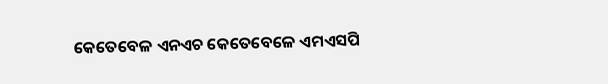କେତେବେଳ ଏନଏଚ କେତେବେଳେ ଏମଏସପି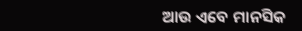ଆଉ ଏବେ ମାନସିକ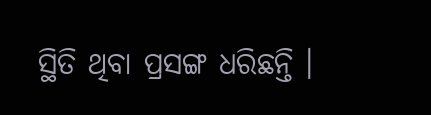ସ୍ଥିତି ଥିବା ପ୍ରସଙ୍ଗ ଧରିଛନ୍ତି ।